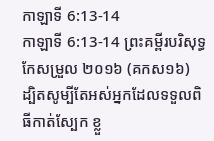កាឡាទី 6:13-14
កាឡាទី 6:13-14 ព្រះគម្ពីរបរិសុទ្ធកែសម្រួល ២០១៦ (គកស១៦)
ដ្បិតសូម្បីតែអស់អ្នកដែលទទួលពិធីកាត់ស្បែក ខ្លួ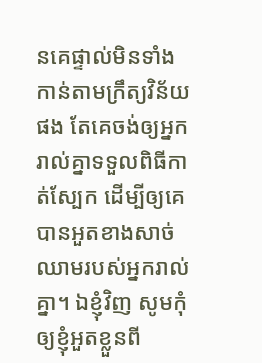នគេផ្ទាល់មិនទាំងកាន់តាមក្រឹត្យវិន័យផង តែគេចង់ឲ្យអ្នករាល់គ្នាទទួលពិធីកាត់ស្បែក ដើម្បីឲ្យគេបានអួតខាងសាច់ឈាមរបស់អ្នករាល់គ្នា។ ឯខ្ញុំវិញ សូមកុំឲ្យខ្ញុំអួតខ្លួនពី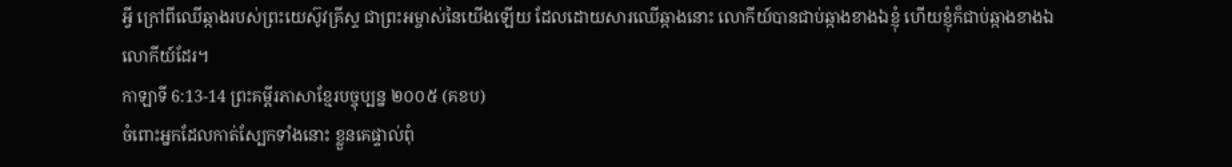អ្វី ក្រៅពីឈើឆ្កាងរបស់ព្រះយេស៊ូវគ្រីស្ទ ជាព្រះអម្ចាស់នៃយើងឡើយ ដែលដោយសារឈើឆ្កាងនោះ លោកីយ៍បានជាប់ឆ្កាងខាងឯខ្ញុំ ហើយខ្ញុំក៏ជាប់ឆ្កាងខាងឯលោកីយ៍ដែរ។
កាឡាទី 6:13-14 ព្រះគម្ពីរភាសាខ្មែរបច្ចុប្បន្ន ២០០៥ (គខប)
ចំពោះអ្នកដែលកាត់ស្បែកទាំងនោះ ខ្លួនគេផ្ទាល់ពុំ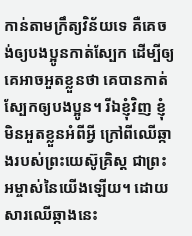កាន់តាមក្រឹត្យវិន័យទេ គឺគេចង់ឲ្យបងប្អូនកាត់ស្បែក ដើម្បីឲ្យគេអាចអួតខ្លួនថា គេបានកាត់ស្បែកឲ្យបងប្អូន។ រីឯខ្ញុំវិញ ខ្ញុំមិនអួតខ្លួនអំពីអ្វី ក្រៅពីឈើឆ្កាងរបស់ព្រះយេស៊ូគ្រិស្ត ជាព្រះអម្ចាស់នៃយើងឡើយ។ ដោយសារឈើឆ្កាងនេះ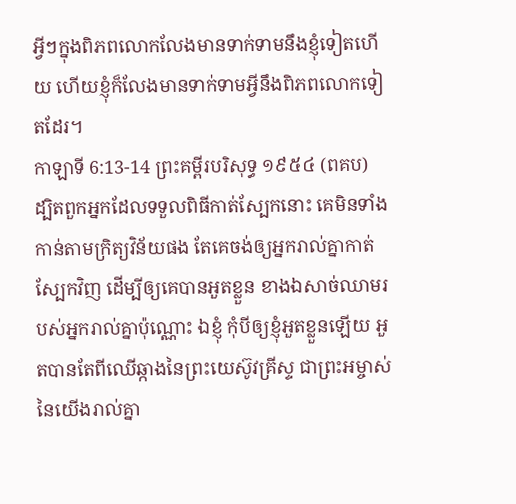អ្វីៗក្នុងពិភពលោកលែងមានទាក់ទាមនឹងខ្ញុំទៀតហើយ ហើយខ្ញុំក៏លែងមានទាក់ទាមអ្វីនឹងពិភពលោកទៀតដែរ។
កាឡាទី 6:13-14 ព្រះគម្ពីរបរិសុទ្ធ ១៩៥៤ (ពគប)
ដ្បិតពួកអ្នកដែលទទួលពិធីកាត់ស្បែកនោះ គេមិនទាំងកាន់តាមក្រិត្យវិន័យផង តែគេចង់ឲ្យអ្នករាល់គ្នាកាត់ស្បែកវិញ ដើម្បីឲ្យគេបានអួតខ្លួន ខាងឯសាច់ឈាមរបស់អ្នករាល់គ្នាប៉ុណ្ណោះ ឯខ្ញុំ កុំបីឲ្យខ្ញុំអួតខ្លួនឡើយ អួតបានតែពីឈើឆ្កាងនៃព្រះយេស៊ូវគ្រីស្ទ ជាព្រះអម្ចាស់នៃយើងរាល់គ្នា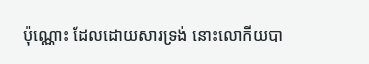ប៉ុណ្ណោះ ដែលដោយសារទ្រង់ នោះលោកីយបា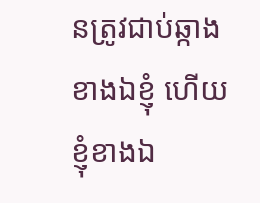នត្រូវជាប់ឆ្កាងខាងឯខ្ញុំ ហើយខ្ញុំខាងឯ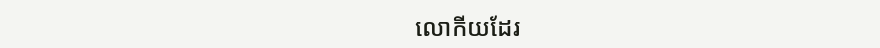លោកីយដែរ